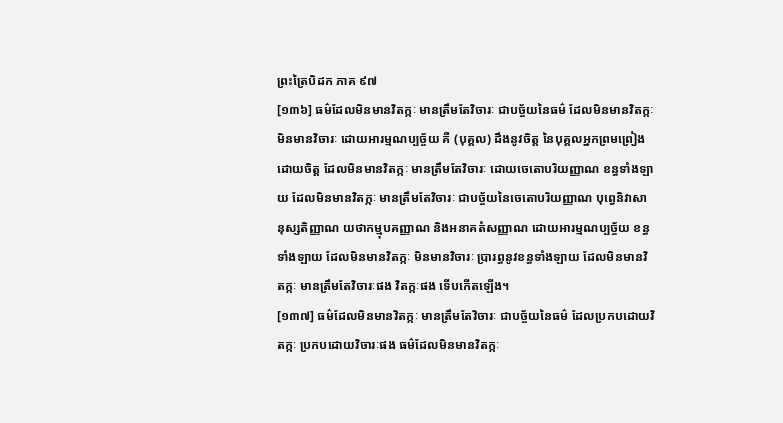ព្រះត្រៃបិដក ភាគ ៩៧
[១៣៦] ធម៌ដែលមិនមានវិតក្កៈ មានត្រឹមតែវិចារៈ ជាបច្ច័យនៃធម៌ ដែលមិនមានវិតក្កៈ មិនមានវិចារៈ ដោយអារម្មណប្បច្ច័យ គឺ (បុគ្គល) ដឹងនូវចិត្ត នៃបុគ្គលអ្នកព្រមព្រៀងដោយចិត្ត ដែលមិនមានវិតក្កៈ មានត្រឹមតែវិចារៈ ដោយចេតោបរិយញ្ញាណ ខន្ធទាំងឡាយ ដែលមិនមានវិតក្កៈ មានត្រឹមតែវិចារៈ ជាបច្ច័យនៃចេតោបរិយញ្ញាណ បុព្វេនិវាសានុស្សតិញ្ញាណ យថាកម្មុបគញ្ញាណ និងអនាគតំសញ្ញាណ ដោយអារម្មណប្បច្ច័យ ខន្ធទាំងឡាយ ដែលមិនមានវិតក្កៈ មិនមានវិចារៈ ប្រារព្ធនូវខន្ធទាំងឡាយ ដែលមិនមានវិតក្កៈ មានត្រឹមតែវិចារៈផង វិតក្កៈផង ទើបកើតឡើង។
[១៣៧] ធម៌ដែលមិនមានវិតក្កៈ មានត្រឹមតែវិចារៈ ជាបច្ច័យនៃធម៌ ដែលប្រកបដោយវិតក្កៈ ប្រកបដោយវិចារៈផង ធម៌ដែលមិនមានវិតក្កៈ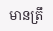មានត្រឹ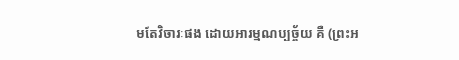មតែវិចារៈផង ដោយអារម្មណប្បច្ច័យ គឺ (ព្រះអ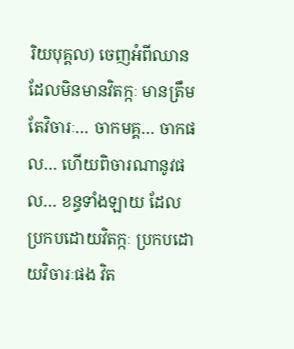រិយបុគ្គល) ចេញអំពីឈាន ដែលមិនមានវិតក្កៈ មានត្រឹមតែវិចារៈ… ចាកមគ្គ… ចាកផល… ហើយពិចារណានូវផល… ខន្ធទាំងឡាយ ដែលប្រកបដោយវិតក្កៈ ប្រកបដោយវិចារៈផង វិត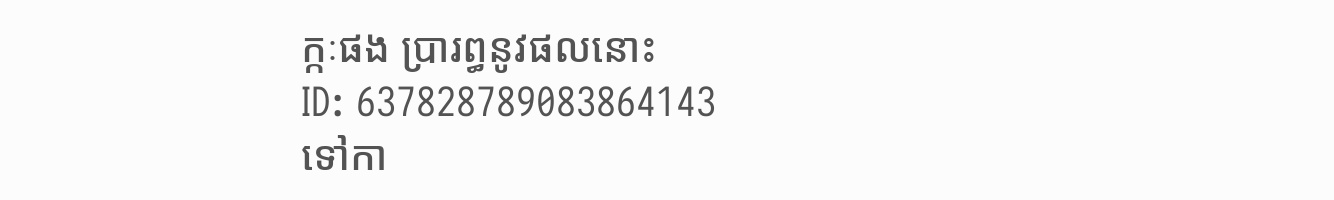ក្កៈផង ប្រារព្ធនូវផលនោះ
ID: 637828789083864143
ទៅកា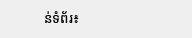ន់ទំព័រ៖